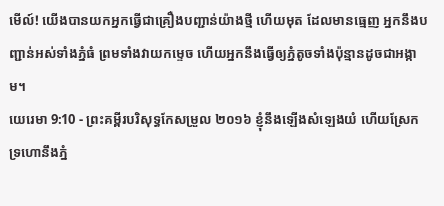មើល៍! យើងបានយកអ្នកធ្វើជាគ្រឿងបញ្ជាន់យ៉ាងថ្មី ហើយមុត ដែលមានធ្មេញ អ្នកនឹងបញ្ជាន់អស់ទាំងភ្នំធំ ព្រមទាំងវាយកម្ទេច ហើយអ្នកនឹងធ្វើឲ្យភ្នំតូចទាំងប៉ុន្មានដូចជាអង្កាម។
យេរេមា 9:10 - ព្រះគម្ពីរបរិសុទ្ធកែសម្រួល ២០១៦ ខ្ញុំនឹងឡើងសំឡេងយំ ហើយស្រែកទ្រហោនឹងភ្នំ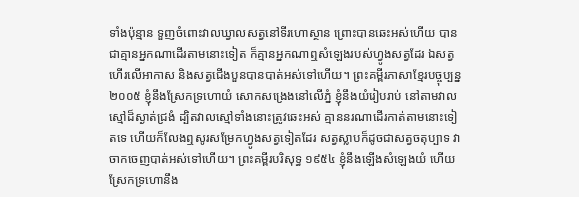ទាំងប៉ុន្មាន ទួញចំពោះវាលឃ្វាលសត្វនៅទីរហោស្ថាន ព្រោះបានឆេះអស់ហើយ បានជាគ្មានអ្នកណាដើរតាមនោះទៀត ក៏គ្មានអ្នកណាឮសំឡេងរបស់ហ្វូងសត្វដែរ ឯសត្វហើរលើអាកាស និងសត្វជើងបួនបានបាត់អស់ទៅហើយ។ ព្រះគម្ពីរភាសាខ្មែរបច្ចុប្បន្ន ២០០៥ ខ្ញុំនឹងស្រែកទ្រហោយំ សោកសង្រេងនៅលើភ្នំ ខ្ញុំនឹងយំរៀបរាប់ នៅតាមវាលស្មៅដ៏ស្ងាត់ជ្រងំ ដ្បិតវាលស្មៅទាំងនោះត្រូវឆេះអស់ គ្មាននរណាដើរកាត់តាមនោះទៀតទេ ហើយក៏លែងឮសូរសម្រែកហ្វូងសត្វទៀតដែរ សត្វស្លាបក៏ដូចជាសត្វចតុប្បាទ វាចាកចេញបាត់អស់ទៅហើយ។ ព្រះគម្ពីរបរិសុទ្ធ ១៩៥៤ ខ្ញុំនឹងឡើងសំឡេងយំ ហើយស្រែកទ្រហោនឹង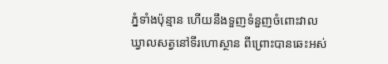ភ្នំទាំងប៉ុន្មាន ហើយនឹងទួញទំនួញចំពោះវាលឃ្វាលសត្វនៅទីរហោស្ថាន ពីព្រោះបានឆេះអស់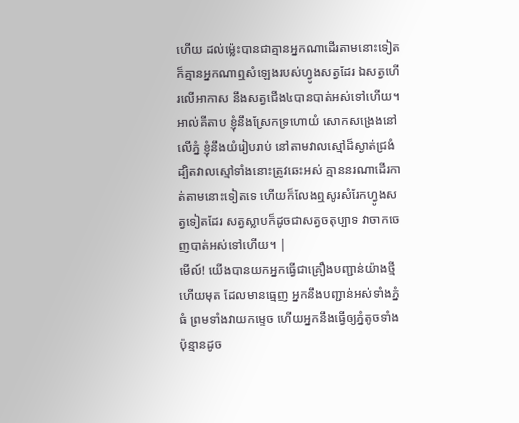ហើយ ដល់ម៉្លេះបានជាគ្មានអ្នកណាដើរតាមនោះទៀត ក៏គ្មានអ្នកណាឮសំឡេងរបស់ហ្វូងសត្វដែរ ឯសត្វហើរលើអាកាស នឹងសត្វជើង៤បានបាត់អស់ទៅហើយ។ អាល់គីតាប ខ្ញុំនឹងស្រែកទ្រហោយំ សោកសង្រេងនៅលើភ្នំ ខ្ញុំនឹងយំរៀបរាប់ នៅតាមវាលស្មៅដ៏ស្ងាត់ជ្រងំ ដ្បិតវាលស្មៅទាំងនោះត្រូវឆេះអស់ គ្មាននរណាដើរកាត់តាមនោះទៀតទេ ហើយក៏លែងឮសូរសំរែកហ្វូងសត្វទៀតដែរ សត្វស្លាបក៏ដូចជាសត្វចតុប្បាទ វាចាកចេញបាត់អស់ទៅហើយ។ |
មើល៍! យើងបានយកអ្នកធ្វើជាគ្រឿងបញ្ជាន់យ៉ាងថ្មី ហើយមុត ដែលមានធ្មេញ អ្នកនឹងបញ្ជាន់អស់ទាំងភ្នំធំ ព្រមទាំងវាយកម្ទេច ហើយអ្នកនឹងធ្វើឲ្យភ្នំតូចទាំងប៉ុន្មានដូច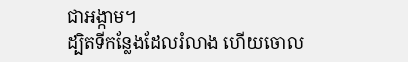ជាអង្កាម។
ដ្បិតទីកន្លែងដែលរំលាង ហើយចោល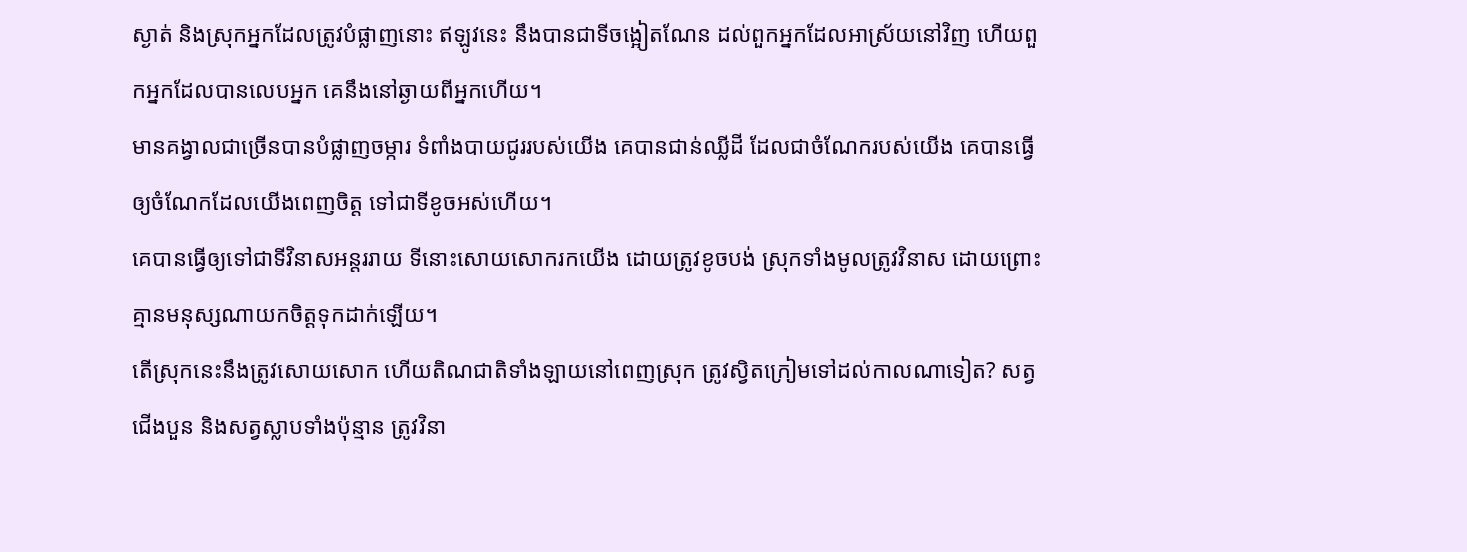ស្ងាត់ និងស្រុកអ្នកដែលត្រូវបំផ្លាញនោះ ឥឡូវនេះ នឹងបានជាទីចង្អៀតណែន ដល់ពួកអ្នកដែលអាស្រ័យនៅវិញ ហើយពួកអ្នកដែលបានលេបអ្នក គេនឹងនៅឆ្ងាយពីអ្នកហើយ។
មានគង្វាលជាច្រើនបានបំផ្លាញចម្ការ ទំពាំងបាយជូររបស់យើង គេបានជាន់ឈ្លីដី ដែលជាចំណែករបស់យើង គេបានធ្វើឲ្យចំណែកដែលយើងពេញចិត្ត ទៅជាទីខូចអស់ហើយ។
គេបានធ្វើឲ្យទៅជាទីវិនាសអន្តររាយ ទីនោះសោយសោករកយើង ដោយត្រូវខូចបង់ ស្រុកទាំងមូលត្រូវវិនាស ដោយព្រោះគ្មានមនុស្សណាយកចិត្តទុកដាក់ឡើយ។
តើស្រុកនេះនឹងត្រូវសោយសោក ហើយតិណជាតិទាំងឡាយនៅពេញស្រុក ត្រូវស្វិតក្រៀមទៅដល់កាលណាទៀត? សត្វជើងបួន និងសត្វស្លាបទាំងប៉ុន្មាន ត្រូវវិនា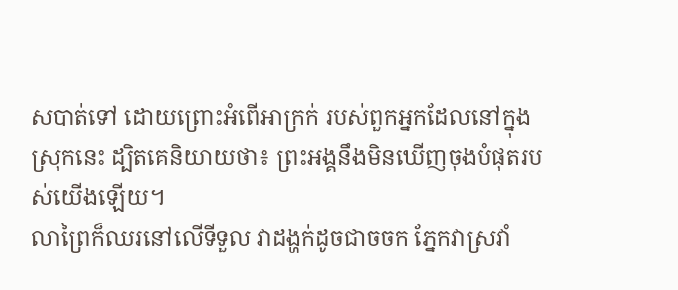សបាត់ទៅ ដោយព្រោះអំពើអាក្រក់ របស់ពួកអ្នកដែលនៅក្នុងស្រុកនេះ ដ្បិតគេនិយាយថា៖ ព្រះអង្គនឹងមិនឃើញចុងបំផុតរបស់យើងឡើយ។
លាព្រៃក៏ឈរនៅលើទីទួល វាដង្ហក់ដូចជាចចក ភ្នែកវាស្រវាំ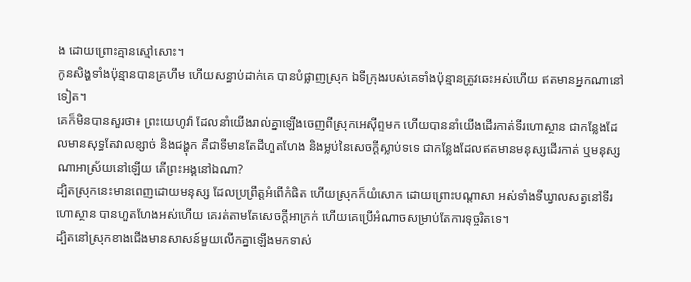ង ដោយព្រោះគ្មានស្មៅសោះ។
កូនសិង្ហទាំងប៉ុន្មានបានគ្រហឹម ហើយសន្ធាប់ដាក់គេ បានបំផ្លាញស្រុក ឯទីក្រុងរបស់គេទាំងប៉ុន្មានត្រូវឆេះអស់ហើយ ឥតមានអ្នកណានៅទៀត។
គេក៏មិនបានសួរថា៖ ព្រះយេហូវ៉ា ដែលនាំយើងរាល់គ្នាឡើងចេញពីស្រុកអេស៊ីព្ទមក ហើយបាននាំយើងដើរកាត់ទីរហោស្ថាន ជាកន្លែងដែលមានសុទ្ធតែវាលខ្សាច់ និងជង្ហុក គឺជាទីមានតែដីហួតហែង និងម្លប់នៃសេចក្ដីស្លាប់ទទេ ជាកន្លែងដែលឥតមានមនុស្សដើរកាត់ ឬមនុស្សណាអាស្រ័យនៅឡើយ តើព្រះអង្គនៅឯណា?
ដ្បិតស្រុកនេះមានពេញដោយមនុស្ស ដែលប្រព្រឹត្តអំពើកំផិត ហើយស្រុកក៏យំសោក ដោយព្រោះបណ្ដាសា អស់ទាំងទីឃ្វាលសត្វនៅទីរហោស្ថាន បានហួតហែងអស់ហើយ គេរត់តាមតែសេចក្ដីអាក្រក់ ហើយគេប្រើអំណាចសម្រាប់តែការទុច្ចរិតទេ។
ដ្បិតនៅស្រុកខាងជើងមានសាសន៍មួយលើកគ្នាឡើងមកទាស់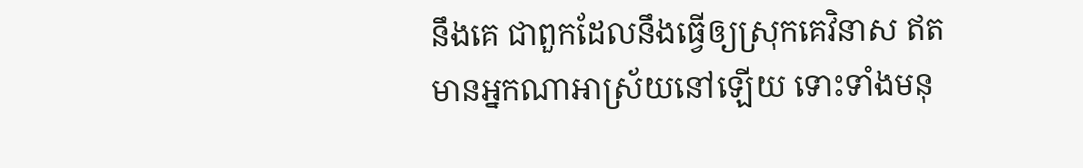នឹងគេ ជាពួកដែលនឹងធ្វើឲ្យស្រុកគេវិនាស ឥតមានអ្នកណាអាស្រ័យនៅឡើយ ទោះទាំងមនុ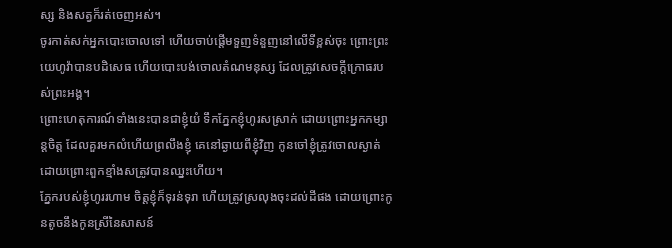ស្ស និងសត្វក៏រត់ចេញអស់។
ចូរកាត់សក់អ្នកបោះចោលទៅ ហើយចាប់ផ្ដើមទួញទំនួញនៅលើទីខ្ពស់ចុះ ព្រោះព្រះយេហូវ៉ាបានបដិសេធ ហើយបោះបង់ចោលតំណមនុស្ស ដែលត្រូវសេចក្ដីក្រោធរបស់ព្រះអង្គ។
ព្រោះហេតុការណ៍ទាំងនេះបានជាខ្ញុំយំ ទឹកភ្នែកខ្ញុំហូរសស្រាក់ ដោយព្រោះអ្នកកម្សាន្តចិត្ត ដែលគួរមកលំហើយព្រលឹងខ្ញុំ គេនៅឆ្ងាយពីខ្ញុំវិញ កូនចៅខ្ញុំត្រូវចោលស្ងាត់ ដោយព្រោះពួកខ្មាំងសត្រូវបានឈ្នះហើយ។
ភ្នែករបស់ខ្ញុំហូររហាម ចិត្តខ្ញុំក៏ទុរន់ទុរា ហើយត្រូវស្រលុងចុះដល់ដីផង ដោយព្រោះកូនតូចនឹងកូនស្រីនៃសាសន៍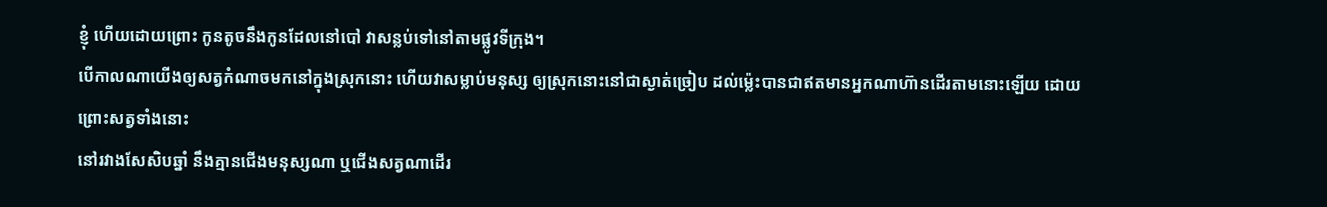ខ្ញុំ ហើយដោយព្រោះ កូនតូចនឹងកូនដែលនៅបៅ វាសន្លប់ទៅនៅតាមផ្លូវទីក្រុង។
បើកាលណាយើងឲ្យសត្វកំណាចមកនៅក្នុងស្រុកនោះ ហើយវាសម្លាប់មនុស្ស ឲ្យស្រុកនោះនៅជាស្ងាត់ច្រៀប ដល់ម៉្លេះបានជាឥតមានអ្នកណាហ៊ានដើរតាមនោះឡើយ ដោយព្រោះសត្វទាំងនោះ
នៅរវាងសែសិបឆ្នាំ នឹងគ្មានជើងមនុស្សណា ឬជើងសត្វណាដើរ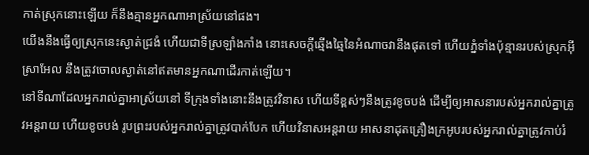កាត់ស្រុកនោះឡើយ ក៏នឹងគ្មានអ្នកណាអាស្រ័យនៅផង។
យើងនឹងធ្វើឲ្យស្រុកនេះស្ងាត់ជ្រងំ ហើយជាទីស្រឡាំងកាំង នោះសេចក្ដីឆ្មើងឆ្មៃនៃអំណាចវានឹងផុតទៅ ហើយភ្នំទាំងប៉ុន្មានរបស់ស្រុកអ៊ីស្រាអែល នឹងត្រូវចោលស្ងាត់នៅឥតមានអ្នកណាដើរកាត់ឡើយ។
នៅទីណាដែលអ្នករាល់គ្នាអាស្រ័យនៅ ទីក្រុងទាំងនោះនឹងត្រូវវិនាស ហើយទីខ្ពស់ៗនឹងត្រូវខូចបង់ ដើម្បីឲ្យអាសនារបស់អ្នករាល់គ្នាត្រូវអន្តរាយ ហើយខូចបង់ រូបព្រះរបស់អ្នករាល់គ្នាត្រូវបាក់បែក ហើយវិនាសអន្តរាយ អាសនាដុតគ្រឿងក្រអូបរបស់អ្នករាល់គ្នាត្រូវកាប់រំ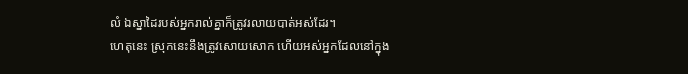លំ ឯស្នាដៃរបស់អ្នករាល់គ្នាក៏ត្រូវរលាយបាត់អស់ដែរ។
ហេតុនេះ ស្រុកនេះនឹងត្រូវសោយសោក ហើយអស់អ្នកដែលនៅក្នុង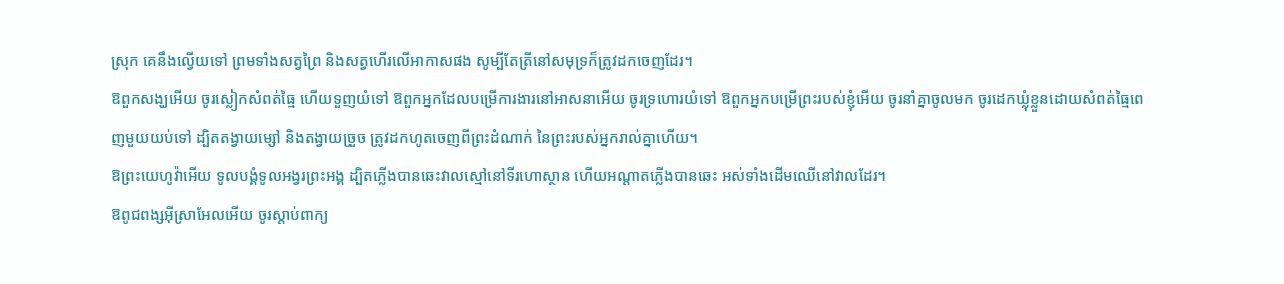ស្រុក គេនឹងល្វើយទៅ ព្រមទាំងសត្វព្រៃ និងសត្វហើរលើអាកាសផង សូម្បីតែត្រីនៅសមុទ្រក៏ត្រូវដកចេញដែរ។
ឱពួកសង្ឃអើយ ចូរស្លៀកសំពត់ធ្មៃ ហើយទួញយំទៅ ឱពួកអ្នកដែលបម្រើការងារនៅអាសនាអើយ ចូរទ្រហោរយំទៅ ឱពួកអ្នកបម្រើព្រះរបស់ខ្ញុំអើយ ចូរនាំគ្នាចូលមក ចូរដេកឃ្លុំខ្លួនដោយសំពត់ធ្មៃពេញមួយយប់ទៅ ដ្បិតតង្វាយម្សៅ និងតង្វាយច្រួច ត្រូវដកហូតចេញពីព្រះដំណាក់ នៃព្រះរបស់អ្នករាល់គ្នាហើយ។
ឱព្រះយេហូវ៉ាអើយ ទូលបង្គំទូលអង្វរព្រះអង្គ ដ្បិតភ្លើងបានឆេះវាលស្មៅនៅទីរហោស្ថាន ហើយអណ្ដាតភ្លើងបានឆេះ អស់ទាំងដើមឈើនៅវាលដែរ។
ឱពូជពង្សអ៊ីស្រាអែលអើយ ចូរស្តាប់ពាក្យ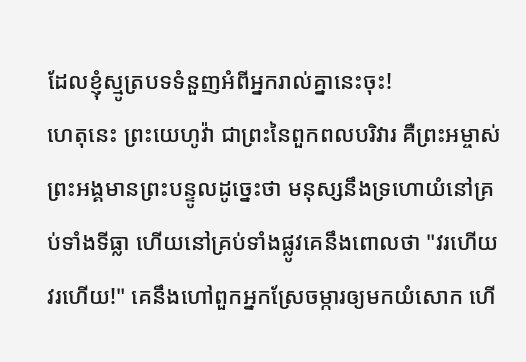ដែលខ្ញុំស្មូត្របទទំនួញអំពីអ្នករាល់គ្នានេះចុះ!
ហេតុនេះ ព្រះយេហូវ៉ា ជាព្រះនៃពួកពលបរិវារ គឺព្រះអម្ចាស់ ព្រះអង្គមានព្រះបន្ទូលដូច្នេះថា មនុស្សនឹងទ្រហោយំនៅគ្រប់ទាំងទីធ្លា ហើយនៅគ្រប់ទាំងផ្លូវគេនឹងពោលថា "វរហើយ វរហើយ!" គេនឹងហៅពួកអ្នកស្រែចម្ការឲ្យមកយំសោក ហើ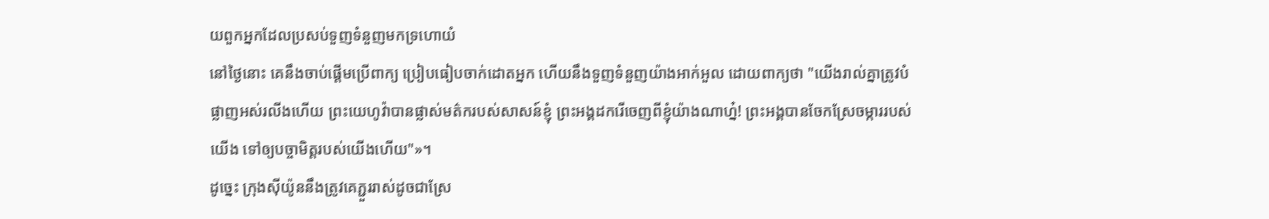យពួកអ្នកដែលប្រសប់ទួញទំនួញមកទ្រហោយំ
នៅថ្ងៃនោះ គេនឹងចាប់ផ្ដើមប្រើពាក្យ ប្រៀបធៀបចាក់ដោតអ្នក ហើយនឹងទួញទំនួញយ៉ាងអាក់អួល ដោយពាក្យថា "យើងរាល់គ្នាត្រូវបំផ្លាញអស់រលីងហើយ ព្រះយេហូវ៉ាបានផ្លាស់មត៌ករបស់សាសន៍ខ្ញុំ ព្រះអង្គដករើចេញពីខ្ញុំយ៉ាងណាហ្ន៎! ព្រះអង្គបានចែកស្រែចម្ការរបស់យើង ទៅឲ្យបច្ចាមិត្តរបស់យើងហើយ"»។
ដូច្នេះ ក្រុងស៊ីយ៉ូននឹងត្រូវគេភ្ជួររាស់ដូចជាស្រែ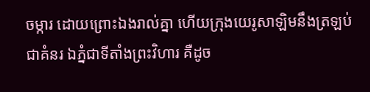ចម្ការ ដោយព្រោះឯងរាល់គ្នា ហើយក្រុងយេរូសាឡិមនឹងត្រឡប់ជាគំនរ ឯភ្នំជាទីតាំងព្រះវិហារ គឺដូច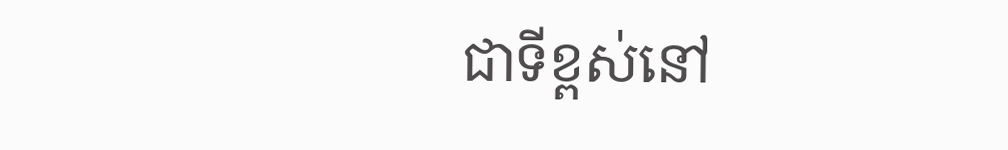ជាទីខ្ពស់នៅ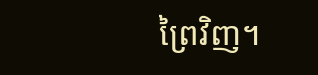ព្រៃវិញ។